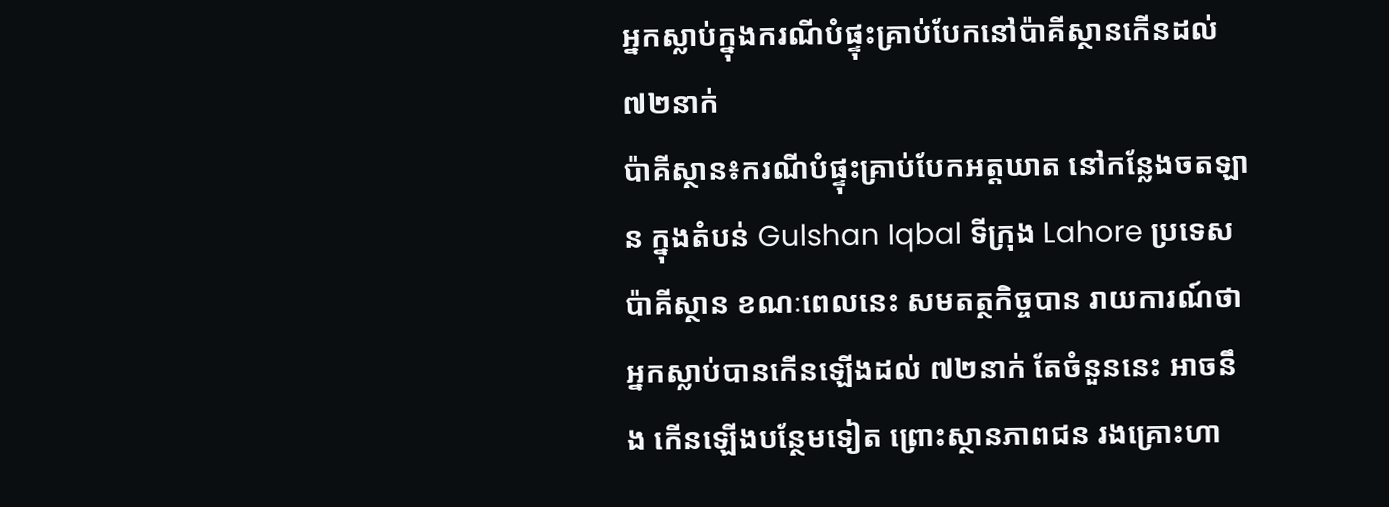អ្នកស្លាប់ក្នុងករណីបំផ្ទុះគ្រាប់បែកនៅប៉ាគីស្ថានកើនដល់៧២នាក់
ប៉ាគីស្ថាន៖ករណីបំផ្ទុះគ្រាប់បែកអត្តឃាត នៅកន្លែងចតឡាន ក្នុងតំបន់ Gulshan Iqbal ទីក្រុង Lahore ប្រទេស ប៉ាគីស្ថាន ខណៈពេលនេះ សមតត្ថកិច្ចបាន រាយការណ៍ថា អ្នកស្លាប់បានកើនឡើងដល់ ៧២នាក់ តែចំនួននេះ អាចនឹង កើនឡើងបន្ថែមទៀត ព្រោះស្ថានភាពជន រងគ្រោះហា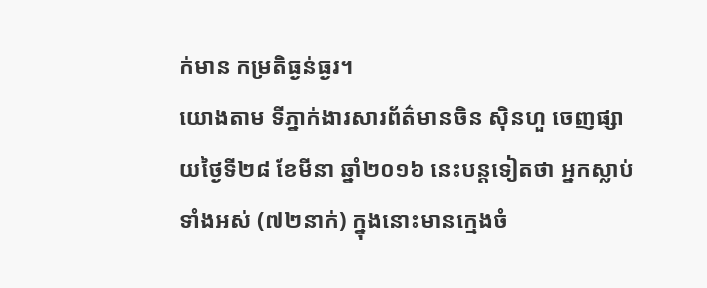ក់មាន កម្រតិធ្ងន់ធ្ងរ។
យោងតាម ទីភ្នាក់ងារសារព័ត៌មានចិន ស៊ិនហួ ចេញផ្សាយថ្ងៃទី២៨ ខែមីនា ឆ្នាំ២០១៦ នេះបន្ដទៀតថា អ្នកស្លាប់ទាំងអស់ (៧២នាក់) ក្នុងនោះមានក្មេងចំ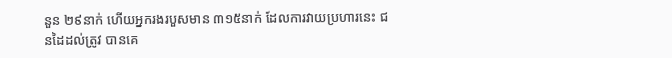នួន ២៩នាក់ ហើយអ្នករងរបួសមាន ៣១៥នាក់ ដែលការវាយប្រហារនេះ ជនដៃដល់ត្រូវ បានគេ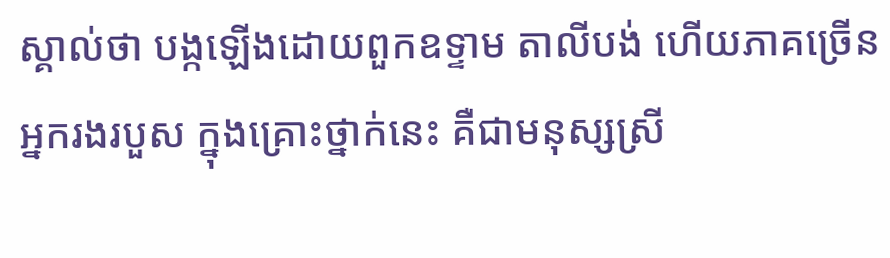ស្គាល់ថា បង្កឡើងដោយពួកឧទ្ទាម តាលីបង់ ហើយភាគច្រើនអ្នករងរបួស ក្នុងគ្រោះថ្នាក់នេះ គឺជាមនុស្សស្រី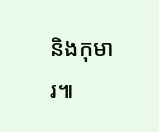និងកុមារ៕